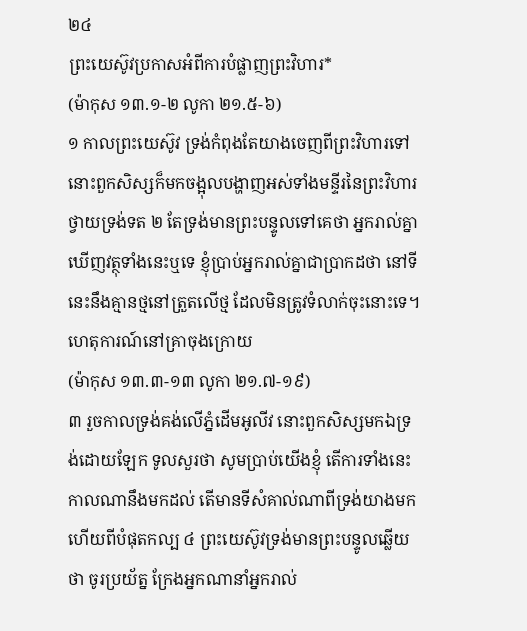២៤
ព្រះយេស៊ូវប្រកាសអំពីការបំផ្លាញព្រះវិហារ*
(ម៉ាកុស ១៣.១-២ លូកា ២១.៥-៦)
១ កាលព្រះយេស៊ូវ ទ្រង់កំពុងតែយាងចេញពីព្រះវិហារទៅ នោះពួកសិស្សក៏មកចង្អុលបង្ហាញអស់ទាំងមន្ទីរនៃព្រះវិហារ ថ្វាយទ្រង់ទត ២ តែទ្រង់មានព្រះបន្ទូលទៅគេថា អ្នករាល់គ្នាឃើញវត្ថុទាំងនេះឬទេ ខ្ញុំប្រាប់អ្នករាល់គ្នាជាប្រាកដថា នៅទីនេះនឹងគ្មានថ្មនៅត្រួតលើថ្ម ដែលមិនត្រូវទំលាក់ចុះនោះទេ។
ហេតុការណ៍នៅគ្រាចុងក្រោយ
(ម៉ាកុស ១៣.៣-១៣ លូកា ២១.៧-១៩)
៣ រួចកាលទ្រង់គង់លើភ្នំដើមអូលីវ នោះពួកសិស្សមកឯទ្រង់ដោយឡែក ទូលសួរថា សូមប្រាប់យើងខ្ញុំ តើការទាំងនេះកាលណានឹងមកដល់ តើមានទីសំគាល់ណាពីទ្រង់យាងមក ហើយពីបំផុតកល្ប ៤ ព្រះយេស៊ូវទ្រង់មានព្រះបន្ទូលឆ្លើយថា ចូរប្រយ័ត្ន ក្រែងអ្នកណានាំអ្នករាល់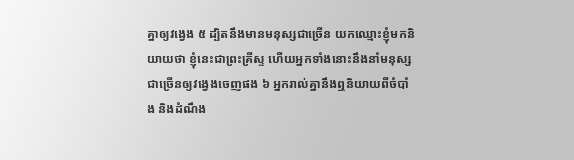គ្នាឲ្យវង្វេង ៥ ដ្បិតនឹងមានមនុស្សជាច្រើន យកឈ្មោះខ្ញុំមកនិយាយថា ខ្ញុំនេះជាព្រះគ្រីស្ទ ហើយអ្នកទាំងនោះនឹងនាំមនុស្សជាច្រើនឲ្យវង្វេងចេញផង ៦ អ្នករាល់គ្នានឹងឮនិយាយពីចំបាំង និងដំណឹង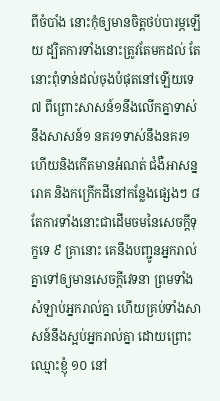ពីចំបាំង នោះកុំឲ្យមានចិត្តថប់បារម្ភឡើយ ដ្បិតការទាំងនោះត្រូវតែមកដល់ តែនោះពុំទាន់ដល់ចុងបំផុតនៅឡើយទេ ៧ ពីព្រោះសាសន៍១នឹងលើកគ្នាទាស់នឹងសាសន៍១ នគរ១ទាស់នឹងនគរ១ ហើយនិងកើតមានអំណត់ ជំងឺអាសន្នរោគ និងកក្រើកដីនៅកន្លែងផ្សេងៗ ៨ តែការទាំងនោះជាដើមចមនៃសេចក្តីទុក្ខទេ ៩ គ្រានោះ គេនឹងបញ្ជូនអ្នករាល់គ្នាទៅឲ្យមានសេចក្តីវេទនា ព្រមទាំងសំឡាប់អ្នករាល់គ្នា ហើយគ្រប់ទាំងសាសន៍នឹងស្អប់អ្នករាល់គ្នា ដោយព្រោះឈ្មោះខ្ញុំ ១០ នៅ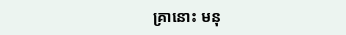គ្រានោះ មនុ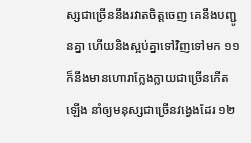ស្សជាច្រើននឹងរវាតចិត្តចេញ គេនឹងបញ្ជូនគ្នា ហើយនិងស្អប់គ្នាទៅវិញទៅមក ១១ ក៏នឹងមានហោរាក្លែងក្លាយជាច្រើនកើតឡើង នាំឲ្យមនុស្សជាច្រើនវង្វេងដែរ ១២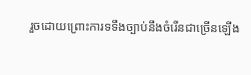រួចដោយព្រោះការទទឹងច្បាប់នឹងចំរើនជាច្រើនឡើង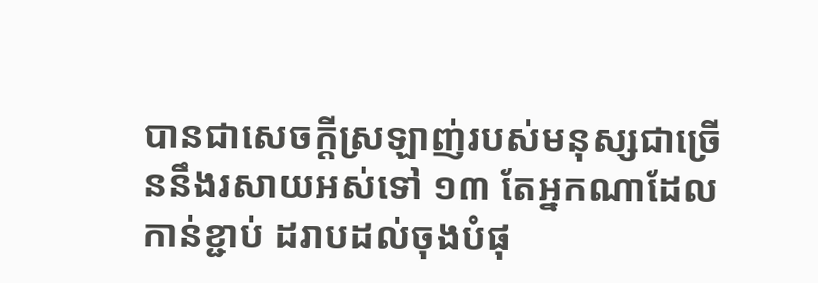បានជាសេចក្តីស្រឡាញ់របស់មនុស្សជាច្រើននឹងរសាយអស់ទៅ ១៣ តែអ្នកណាដែលកាន់ខ្ជាប់ ដរាបដល់ចុងបំផុ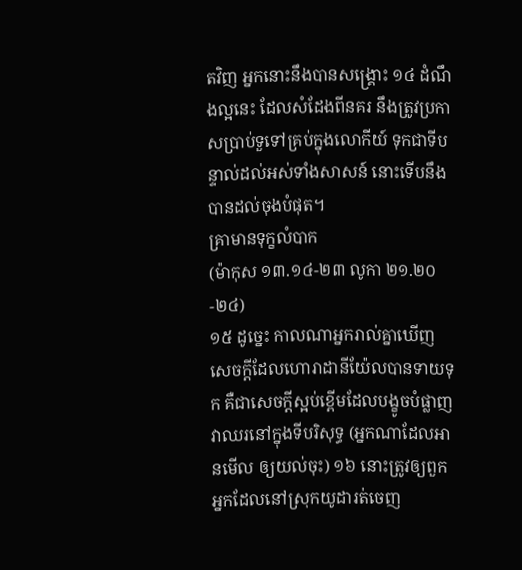តវិញ អ្នកនោះនឹងបានសង្គ្រោះ ១៤ ដំណឹងល្អនេះ ដែលសំដែងពីនគរ នឹងត្រូវប្រកាសប្រាប់ទួទៅគ្រប់ក្នុងលោកីយ៍ ទុកជាទីបន្ទាល់ដល់អស់ទាំងសាសន៍ នោះទើបនឹងបានដល់ចុងបំផុត។
គ្រាមានទុក្ខលំបាក
(ម៉ាកុស ១៣.១៤-២៣ លូកា ២១.២០-២៤)
១៥ ដូច្នេះ កាលណាអ្នករាល់គ្នាឃើញសេចក្តីដែលហោរាដានីយ៉ែលបានទាយទុក គឺជាសេចក្តីស្អប់ខ្ពើមដែលបង្ខូចបំផ្លាញ វាឈរនៅក្នុងទីបរិសុទ្ធ (អ្នកណាដែលអានមើល ឲ្យយល់ចុះ) ១៦ នោះត្រូវឲ្យពួកអ្នកដែលនៅស្រុកយូដារត់ចេញ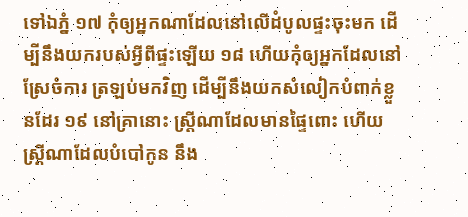ទៅឯភ្នំ ១៧ កុំឲ្យអ្នកណាដែលនៅលើដំបូលផ្ទះចុះមក ដើម្បីនឹងយករបស់អ្វីពីផ្ទះឡើយ ១៨ ហើយកុំឲ្យអ្នកដែលនៅស្រែចំការ ត្រឡប់មកវិញ ដើម្បីនឹងយកសំលៀកបំពាក់ខ្លួនដែរ ១៩ នៅគ្រានោះ ស្ត្រីណាដែលមានផ្ទៃពោះ ហើយស្ត្រីណាដែលបំបៅកូន នឹង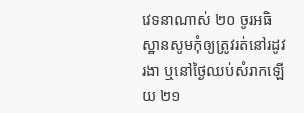វេទនាណាស់ ២០ ចូរអធិស្ឋានសូមកុំឲ្យត្រូវរត់នៅរដូវរងា ឬនៅថ្ងៃឈប់សំរាកឡើយ ២១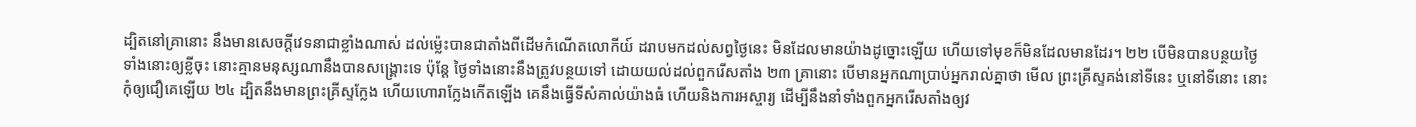ដ្បិតនៅគ្រានោះ នឹងមានសេចក្តីវេទនាជាខ្លាំងណាស់ ដល់ម៉្លេះបានជាតាំងពីដើមកំណើតលោកីយ៍ ដរាបមកដល់សព្វថ្ងៃនេះ មិនដែលមានយ៉ាងដូច្នោះឡើយ ហើយទៅមុខក៏មិនដែលមានដែរ។ ២២ បើមិនបានបន្ថយថ្ងៃទាំងនោះឲ្យខ្លីចុះ នោះគ្មានមនុស្សណានឹងបានសង្គ្រោះទេ ប៉ុន្តែ ថ្ងៃទាំងនោះនឹងត្រូវបន្ថយទៅ ដោយយល់ដល់ពួករើសតាំង ២៣ គ្រានោះ បើមានអ្នកណាប្រាប់អ្នករាល់គ្នាថា មើល ព្រះគ្រីស្ទគង់នៅទីនេះ ឬនៅទីនោះ នោះកុំឲ្យជឿគេឡើយ ២៤ ដ្បិតនឹងមានព្រះគ្រីស្ទក្លែង ហើយហោរាក្លែងកើតឡើង គេនឹងធ្វើទីសំគាល់យ៉ាងធំ ហើយនិងការអស្ចារ្យ ដើម្បីនឹងនាំទាំងពួកអ្នករើសតាំងឲ្យវ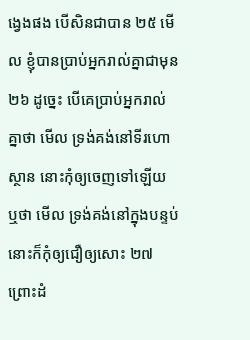ង្វេងផង បើសិនជាបាន ២៥ មើល ខ្ញុំបានប្រាប់អ្នករាល់គ្នាជាមុន ២៦ ដូច្នេះ បើគេប្រាប់អ្នករាល់គ្នាថា មើល ទ្រង់គង់នៅទីរហោស្ថាន នោះកុំឲ្យចេញទៅឡើយ ឬថា មើល ទ្រង់គង់នៅក្នុងបន្ទប់ នោះក៏កុំឲ្យជឿឲ្យសោះ ២៧ ព្រោះដំ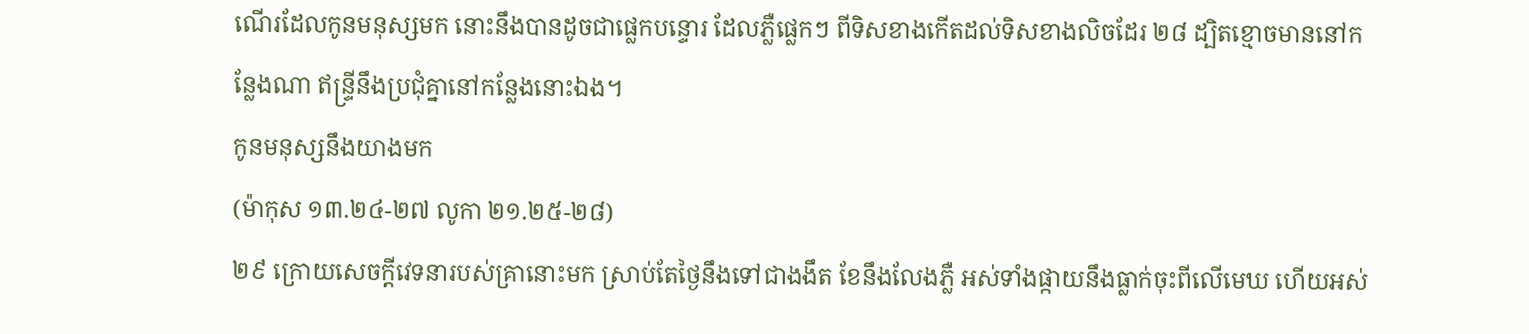ណើរដែលកូនមនុស្សមក នោះនឹងបានដូចជាផ្លេកបន្ទោរ ដែលភ្លឺផ្លេកៗ ពីទិសខាងកើតដល់ទិសខាងលិចដែរ ២៨ ដ្បិតខ្មោចមាននៅកន្លែងណា ឥន្ទ្រីនឹងប្រជុំគ្នានៅកន្លែងនោះឯង។
កូនមនុស្សនឹងយាងមក
(ម៉ាកុស ១៣.២៤-២៧ លូកា ២១.២៥-២៨)
២៩ ក្រោយសេចក្តីវេទនារបស់គ្រានោះមក ស្រាប់តែថ្ងៃនឹងទៅជាងងឹត ខែនឹងលែងភ្លឺ អស់ទាំងផ្កាយនឹងធ្លាក់ចុះពីលើមេឃ ហើយអស់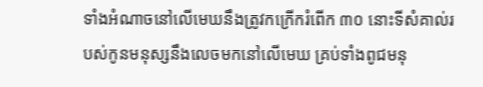ទាំងអំណាចនៅលើមេឃនឹងត្រូវកក្រើករំពើក ៣០ នោះទីសំគាល់របស់កូនមនុស្សនឹងលេចមកនៅលើមេឃ គ្រប់ទាំងពូជមនុ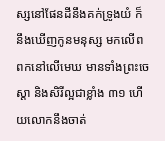ស្សនៅផែនដីនឹងគក់ទ្រូងយំ ក៏នឹងឃើញកូនមនុស្ស មកលើពពកនៅលើមេឃ មានទាំងព្រះចេស្តា និងសិរីល្អជាខ្លាំង ៣១ ហើយលោកនឹងចាត់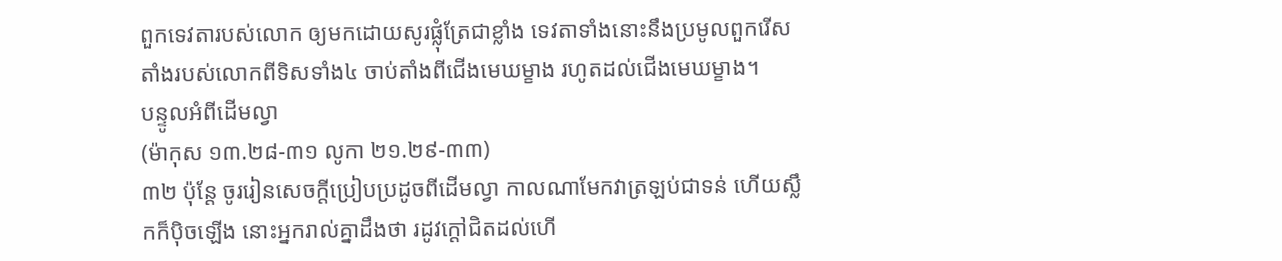ពួកទេវតារបស់លោក ឲ្យមកដោយសូរផ្លុំត្រែជាខ្លាំង ទេវតាទាំងនោះនឹងប្រមូលពួករើសតាំងរបស់លោកពីទិសទាំង៤ ចាប់តាំងពីជើងមេឃម្ខាង រហូតដល់ជើងមេឃម្ខាង។
បន្ទូលអំពីដើមល្វា
(ម៉ាកុស ១៣.២៨-៣១ លូកា ២១.២៩-៣៣)
៣២ ប៉ុន្តែ ចូររៀនសេចក្តីប្រៀបប្រដូចពីដើមល្វា កាលណាមែកវាត្រឡប់ជាទន់ ហើយស្លឹកក៏ប៉ិចឡើង នោះអ្នករាល់គ្នាដឹងថា រដូវក្តៅជិតដល់ហើ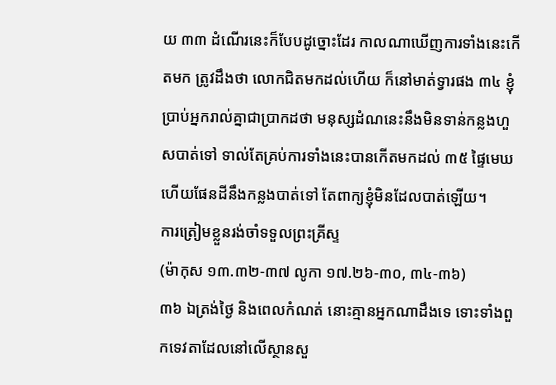យ ៣៣ ដំណើរនេះក៏បែបដូច្នោះដែរ កាលណាឃើញការទាំងនេះកើតមក ត្រូវដឹងថា លោកជិតមកដល់ហើយ ក៏នៅមាត់ទ្វារផង ៣៤ ខ្ញុំប្រាប់អ្នករាល់គ្នាជាប្រាកដថា មនុស្សដំណនេះនឹងមិនទាន់កន្លងហួសបាត់ទៅ ទាល់តែគ្រប់ការទាំងនេះបានកើតមកដល់ ៣៥ ផ្ទៃមេឃ ហើយផែនដីនឹងកន្លងបាត់ទៅ តែពាក្យខ្ញុំមិនដែលបាត់ឡើយ។
ការត្រៀមខ្លួនរង់ចាំទទួលព្រះគ្រីស្ទ
(ម៉ាកុស ១៣.៣២-៣៧ លូកា ១៧.២៦-៣០, ៣៤-៣៦)
៣៦ ឯត្រង់ថ្ងៃ និងពេលកំណត់ នោះគ្មានអ្នកណាដឹងទេ ទោះទាំងពួកទេវតាដែលនៅលើស្ថានសួ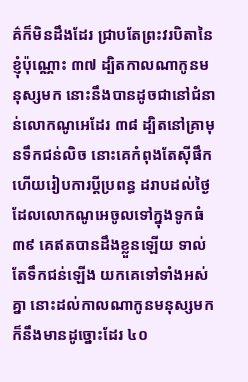គ៌ក៏មិនដឹងដែរ ជ្រាបតែព្រះវរបិតានៃខ្ញុំប៉ុណ្ណោះ ៣៧ ដ្បិតកាលណាកូនមនុស្សមក នោះនឹងបានដូចជានៅជំនាន់លោកណូអេដែរ ៣៨ ដ្បិតនៅគ្រាមុនទឹកជន់លិច នោះគេកំពុងតែស៊ីផឹក ហើយរៀបការប្តីប្រពន្ធ ដរាបដល់ថ្ងៃដែលលោកណូអេចូលទៅក្នុងទូកធំ ៣៩ គេឥតបានដឹងខ្លួនឡើយ ទាល់តែទឹកជន់ឡើង យកគេទៅទាំងអស់គ្នា នោះដល់កាលណាកូនមនុស្សមក ក៏នឹងមានដូច្នោះដែរ ៤០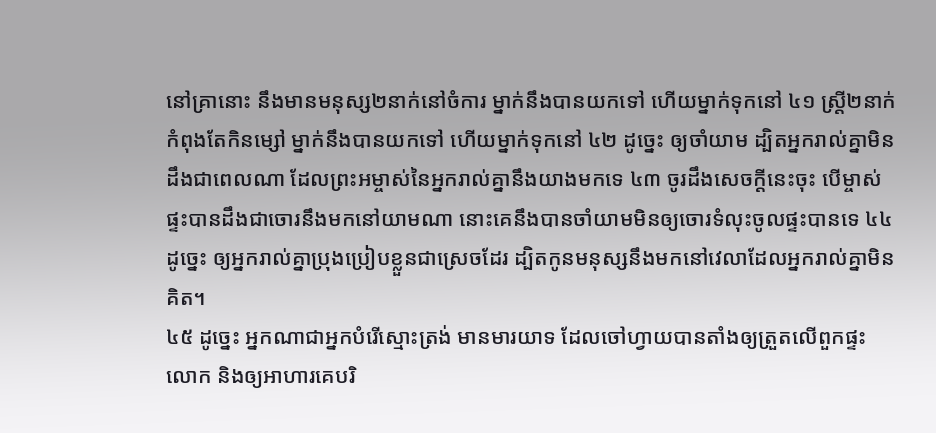នៅគ្រានោះ នឹងមានមនុស្ស២នាក់នៅចំការ ម្នាក់នឹងបានយកទៅ ហើយម្នាក់ទុកនៅ ៤១ ស្ត្រី២នាក់កំពុងតែកិនម្សៅ ម្នាក់នឹងបានយកទៅ ហើយម្នាក់ទុកនៅ ៤២ ដូច្នេះ ឲ្យចាំយាម ដ្បិតអ្នករាល់គ្នាមិនដឹងជាពេលណា ដែលព្រះអម្ចាស់នៃអ្នករាល់គ្នានឹងយាងមកទេ ៤៣ ចូរដឹងសេចក្តីនេះចុះ បើម្ចាស់ផ្ទះបានដឹងជាចោរនឹងមកនៅយាមណា នោះគេនឹងបានចាំយាមមិនឲ្យចោរទំលុះចូលផ្ទះបានទេ ៤៤ ដូច្នេះ ឲ្យអ្នករាល់គ្នាប្រុងប្រៀបខ្លួនជាស្រេចដែរ ដ្បិតកូនមនុស្សនឹងមកនៅវេលាដែលអ្នករាល់គ្នាមិនគិត។
៤៥ ដូច្នេះ អ្នកណាជាអ្នកបំរើស្មោះត្រង់ មានមារយាទ ដែលចៅហ្វាយបានតាំងឲ្យត្រួតលើពួកផ្ទះលោក និងឲ្យអាហារគេបរិ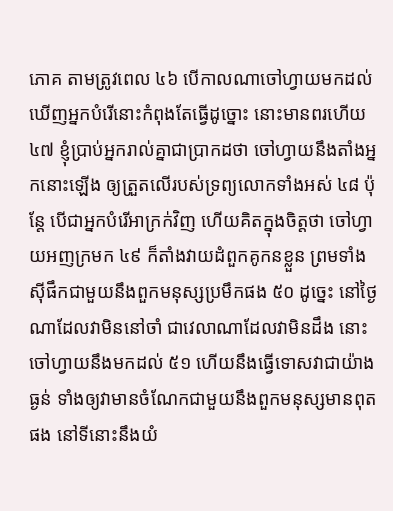ភោគ តាមត្រូវពេល ៤៦ បើកាលណាចៅហ្វាយមកដល់ ឃើញអ្នកបំរើនោះកំពុងតែធ្វើដូច្នោះ នោះមានពរហើយ ៤៧ ខ្ញុំប្រាប់អ្នករាល់គ្នាជាប្រាកដថា ចៅហ្វាយនឹងតាំងអ្នកនោះឡើង ឲ្យត្រួតលើរបស់ទ្រព្យលោកទាំងអស់ ៤៨ ប៉ុន្តែ បើជាអ្នកបំរើអាក្រក់វិញ ហើយគិតក្នុងចិត្តថា ចៅហ្វាយអញក្រមក ៤៩ ក៏តាំងវាយដំពួកគូកនខ្លួន ព្រមទាំងស៊ីផឹកជាមួយនឹងពួកមនុស្សប្រមឹកផង ៥០ ដូច្នេះ នៅថ្ងៃណាដែលវាមិននៅចាំ ជាវេលាណាដែលវាមិនដឹង នោះចៅហ្វាយនឹងមកដល់ ៥១ ហើយនឹងធ្វើទោសវាជាយ៉ាងធ្ងន់ ទាំងឲ្យវាមានចំណែកជាមួយនឹងពួកមនុស្សមានពុតផង នៅទីនោះនឹងយំ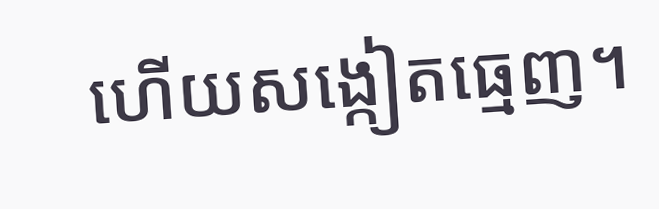ហើយសង្កៀតធ្មេញ។